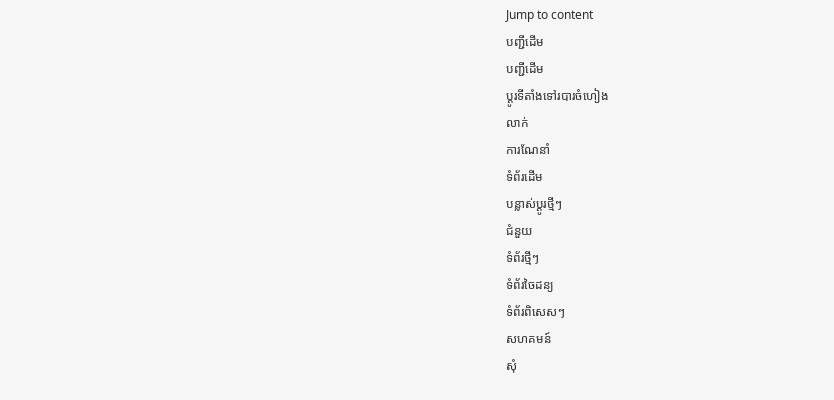Jump to content
បញ្ជីដើម
បញ្ជីដើម
ប្ដូរទីតាំងទៅរបារចំហៀង
លាក់
ការណែនាំ
ទំព័រដើម
បន្លាស់ប្ដូរថ្មីៗ
ជំនួយ
ទំព័រថ្មីៗ
ទំព័រចៃដន្យ
ទំព័រពិសេសៗ
សហគមន៍
សុំ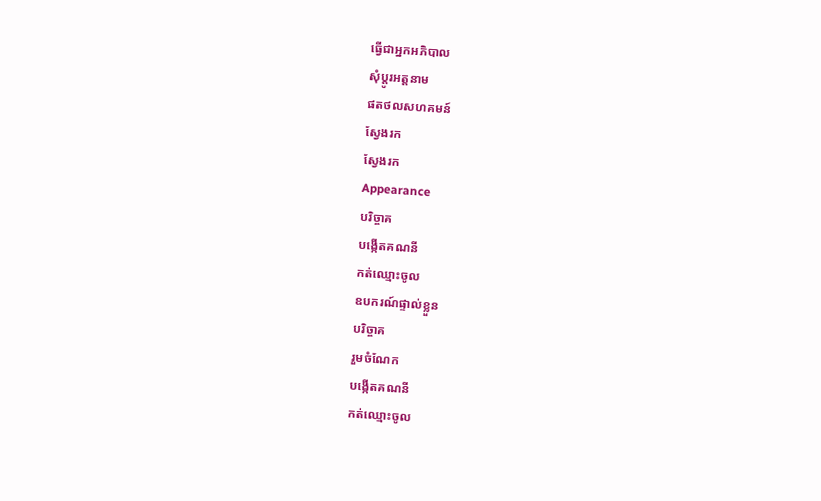ធ្វើជាអ្នកអភិបាល
សុំប្តូរអត្តនាម
ផតថលសហគមន៍
ស្វែងរក
ស្វែងរក
Appearance
បរិច្ចាគ
បង្កើតគណនី
កត់ឈ្មោះចូល
ឧបករណ៍ផ្ទាល់ខ្លួន
បរិច្ចាគ
រួមចំណែក
បង្កើតគណនី
កត់ឈ្មោះចូល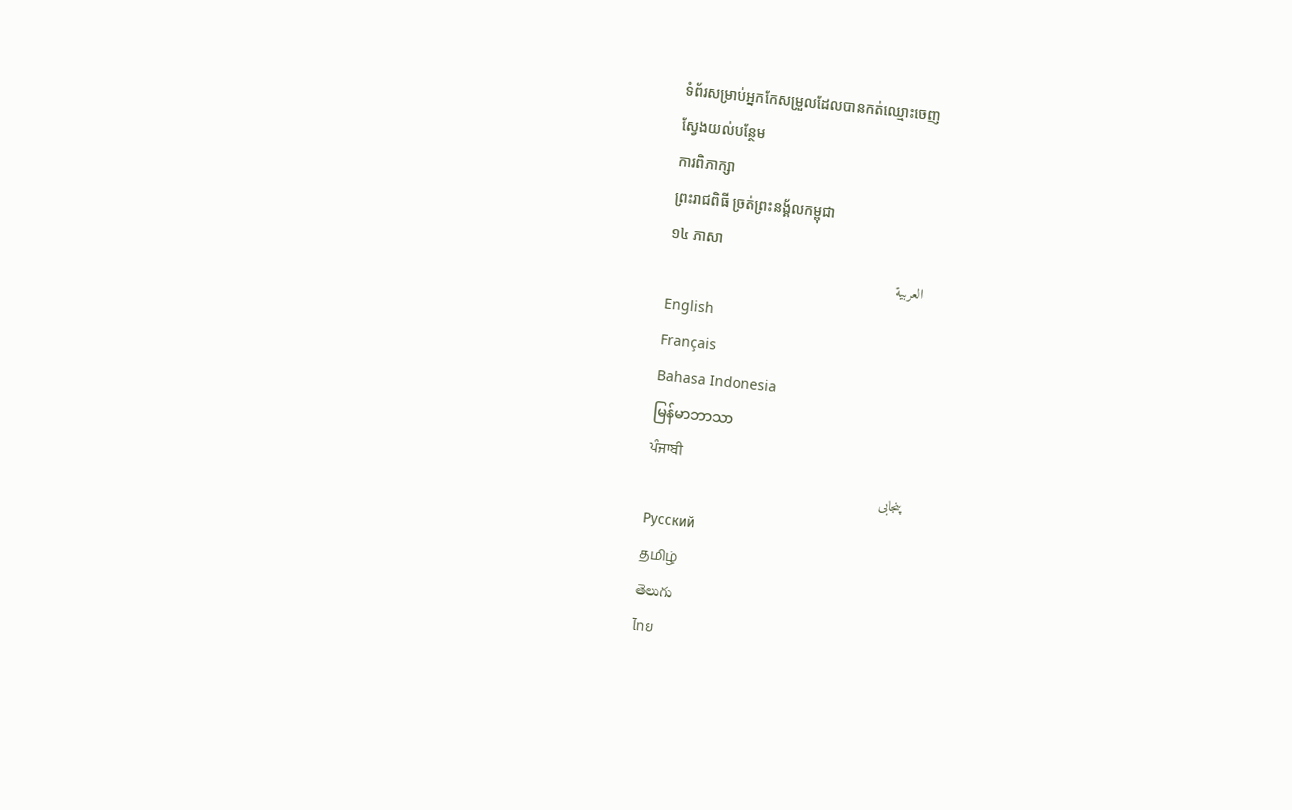ទំព័រសម្រាប់អ្នកកែសម្រួលដែលបានកត់ឈ្មោះចេញ
ស្វែងយល់បន្ថែម
ការពិភាក្សា
ព្រះរាជពិធី ច្រត់ព្រះនង្គ័លកម្ពុជា
១៤ ភាសា
العربية
English
Français
Bahasa Indonesia
မြန်မာဘာသာ
ਪੰਜਾਬੀ
پنجابی
Русский
தமிழ்
తెలుగు
ไทย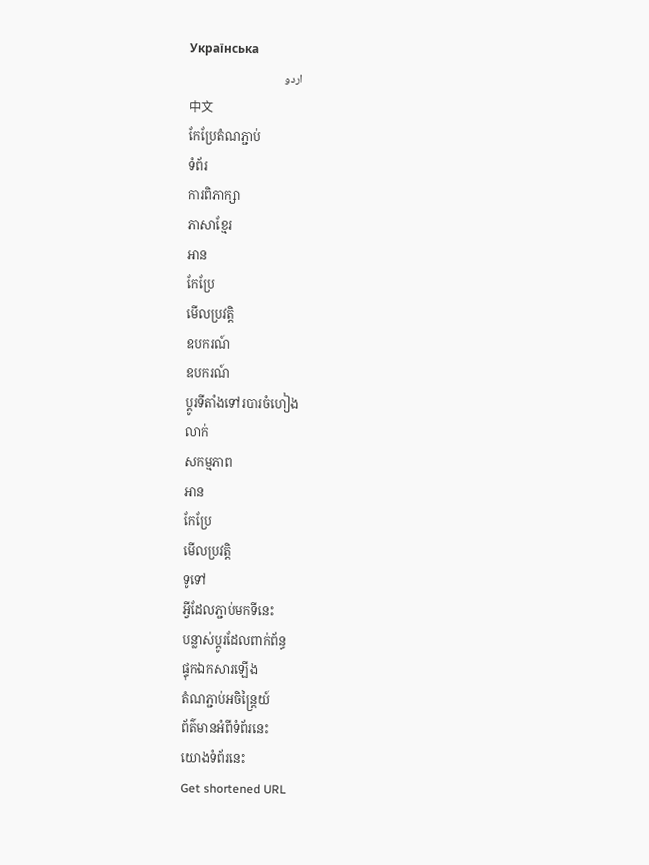Українська
اردو
中文
កែប្រែតំណភ្ជាប់
ទំព័រ
ការពិភាក្សា
ភាសាខ្មែរ
អាន
កែប្រែ
មើលប្រវត្តិ
ឧបករណ៍
ឧបករណ៍
ប្ដូរទីតាំងទៅរបារចំហៀង
លាក់
សកម្មភាព
អាន
កែប្រែ
មើលប្រវត្តិ
ទូទៅ
អ្វីដែលភ្ជាប់មកទីនេះ
បន្លាស់ប្ដូរដែលពាក់ព័ន្ធ
ផ្ទុកឯកសារឡើង
តំណភ្ជាប់អចិន្ត្រៃយ៍
ព័ត៌មានអំពីទំព័រនេះ
យោងទំព័រនេះ
Get shortened URL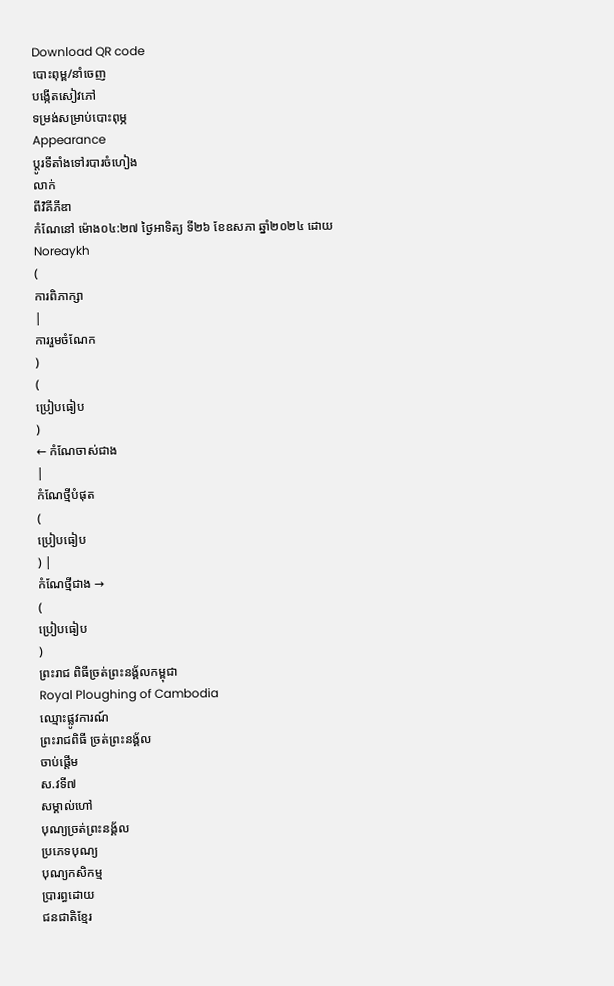Download QR code
បោះពុម្ព/នាំចេញ
បង្កើតសៀវភៅ
ទម្រង់សម្រាប់បោះពុម្ភ
Appearance
ប្ដូរទីតាំងទៅរបារចំហៀង
លាក់
ពីវិគីភីឌា
កំណែនៅ ម៉ោង០៤:២៧ ថ្ងៃអាទិត្យ ទី២៦ ខែឧសភា ឆ្នាំ២០២៤ ដោយ
Noreaykh
(
ការពិភាក្សា
|
ការរួមចំណែក
)
(
ប្រៀបធៀប
)
← កំណែចាស់ជាង
|
កំណែថ្មីបំផុត
(
ប្រៀបធៀប
) |
កំណែថ្មីជាង →
(
ប្រៀបធៀប
)
ព្រះរាជ ពិធីច្រត់ព្រះនង្គ័លកម្ពុជា
Royal Ploughing of Cambodia
ឈ្មោះផ្លូវការណ៍
ព្រះរាជពិធី ច្រត់ព្រះនង្គ័ល
ចាប់ផ្ដើម
ស.វទី៧
សម្គាល់ហៅ
បុណ្យច្រត់ព្រះនង្គ័ល
ប្រភេទបុណ្យ
បុណ្យកសិកម្ម
ប្រារព្ធដោយ
ជនជាតិខ្មែរ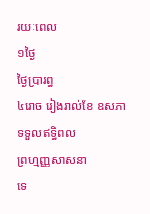រយៈពេល
១ថ្ងៃ
ថ្ងៃប្រារព្ធ
៤រោច រៀងរាល់ខែ ឧសភា
ទទួលឥទ្ធិពល
ព្រហ្មញ្ញសាសនា
ទេ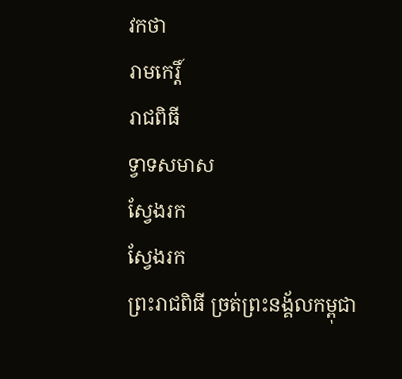វកថា
រាមកេរ្តិ៍
រាជពិធី
ទ្វាទសមាស
ស្វែងរក
ស្វែងរក
ព្រះរាជពិធី ច្រត់ព្រះនង្គ័លកម្ពុជា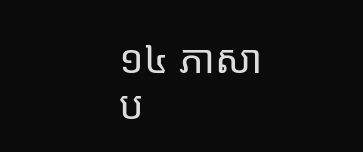១៤ ភាសា
ប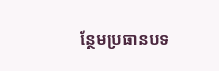ន្ថែមប្រធានបទ